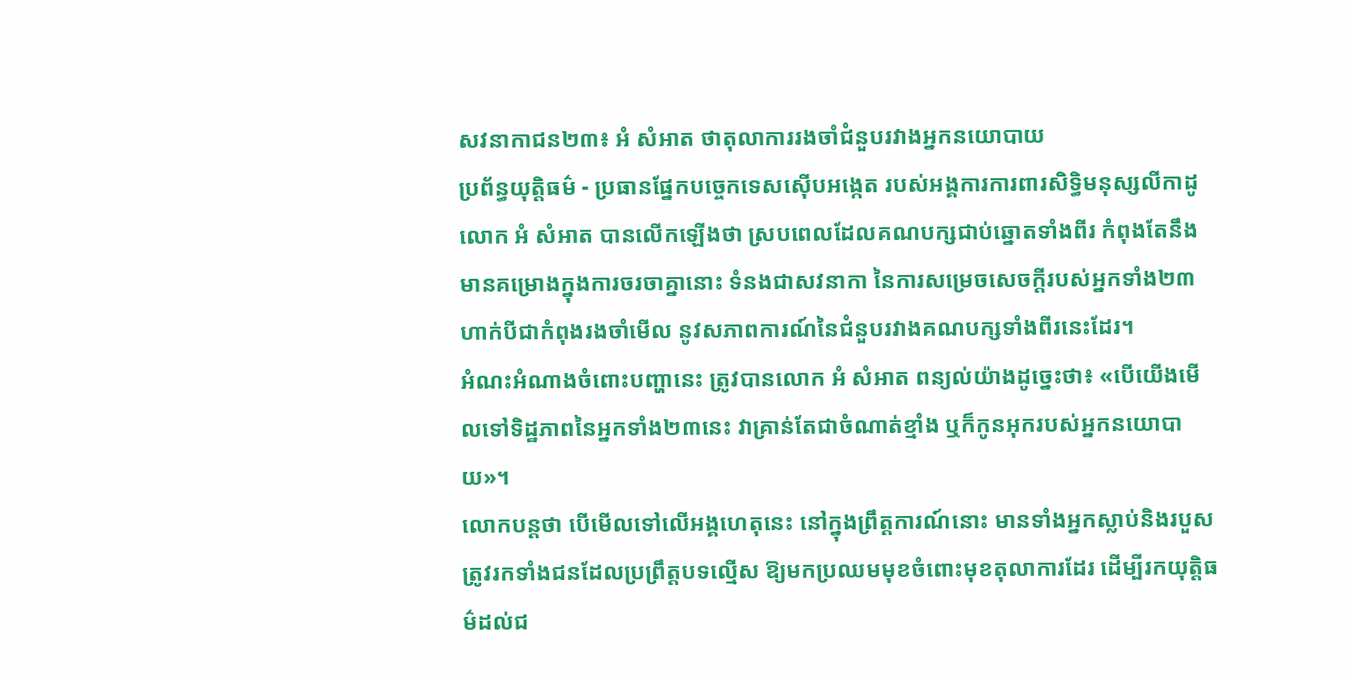សវនាកាជន២៣៖ អំ សំអាត ថាតុលាការរងចាំជំនួបរវាងអ្នកនយោបាយ
ប្រព័ន្ធយុត្តិធម៌ - ប្រធានផ្នែកបច្ចេកទេសស៊ើបអង្កេត របស់អង្គការការពារសិទ្ធិមនុស្សលីកាដូ លោក អំ សំអាត បានលើកឡើងថា ស្របពេលដែលគណបក្សជាប់ឆ្នោតទាំងពីរ កំពុងតែនឹងមានគម្រោងក្នុងការចរចាគ្នានោះ ទំនងជាសវនាកា នៃការសម្រេចសេចក្តីរបស់អ្នកទាំង២៣ ហាក់បីជាកំពុងរងចាំមើល នូវសភាពការណ៍នៃជំនួបរវាងគណបក្សទាំងពីរនេះដែរ។
អំណះអំណាងចំពោះបញ្ហានេះ ត្រូវបានលោក អំ សំអាត ពន្យល់យ៉ាងដូច្នេះថា៖ «បើយើងមើលទៅទិដ្ឋភាពនៃអ្នកទាំង២៣នេះ វាគ្រាន់តែជាចំណាត់ខ្មាំង ឬក៏កូនអុករបស់អ្នកនយោបាយ»។
លោកបន្តថា បើមើលទៅលើអង្គហេតុនេះ នៅក្នុងព្រឹត្តការណ៍នោះ មានទាំងអ្នកស្លាប់និងរបួស ត្រូវរកទាំងជនដែលប្រព្រឹត្តបទល្មើស ឱ្យមកប្រឈមមុខចំពោះមុខតុលាការដែរ ដើម្បីរកយុត្តិធម៌ដល់ជ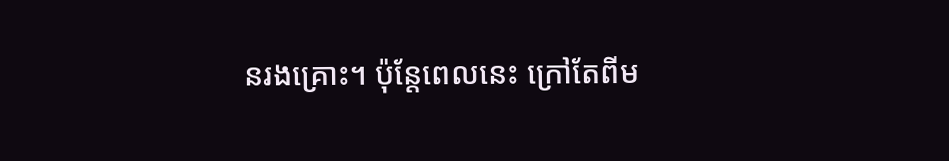នរងគ្រោះ។ ប៉ុន្តែពេលនេះ ក្រៅតែពីម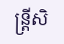ន្រ្តីសិ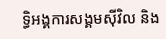ទ្ធិអង្គការសង្គមស៊ីវិល និង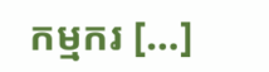កម្មករ [...]